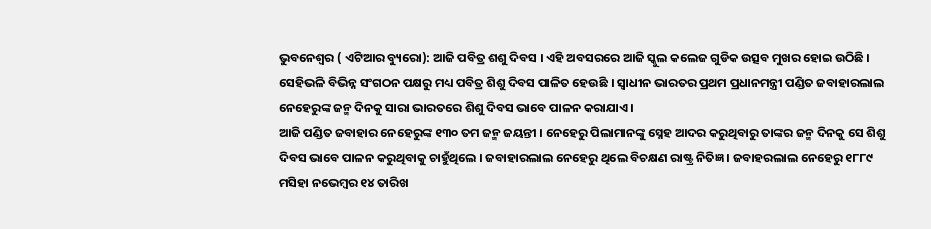ଭୁବନେଶ୍ୱର ( ଏଟିଆର ବ୍ୟୁରୋ): ଆଜି ପବିତ୍ର ଶଶୁ ଦିବସ । ଏହି ଅବସରରେ ଆଜି ସ୍କୁଲ କଲେଜ ଗୁଡିକ ଉତ୍ସବ ମୁଖର ହୋଇ ଉଠିଛି । ସେହିଭଳି ବିଭିନ୍ନ ସଂଗଠନ ପକ୍ଷରୁ ମଧ୍ୟ ପବିତ୍ର ଶିଶୁ ଦିବସ ପାଳିତ ହେଉଛି । ସ୍ୱାଧୀନ ଭାରତର ପ୍ରଥମ ପ୍ରଧାନମନ୍ତ୍ରୀ ପଣ୍ଡିତ ଜବାହାରଲାଲ ନେହେରୁଙ୍କ ଜନ୍ମ ଦିନକୁ ସାରା ଭାରତରେ ଶିଶୁ ଦିବସ ଭାବେ ପାଳନ କରାଯାଏ ।
ଆଜି ପଣ୍ଡିତ ଜବାହାର ନେହେରୁଙ୍କ ୧୩୦ ତମ ଜନ୍ମ ଜୟନ୍ତୀ । ନେହେରୁ ପିଲାମାନଙ୍କୁ ସ୍ନେହ ଆଦର କରୁଥିବାରୁ ତାଙ୍କର ଜନ୍ମ ଦିନକୁ ସେ ଶିଶୁ ଦିବସ ଭାବେ ପାଳନ କରୁଥିବାକୁ ଚାହୁଁଥିଲେ । ଜବାହାରଲାଲ ନେହେରୁ ଥିଲେ ବିଚକ୍ଷଣ ରାଷ୍ଟ୍ର ନିତିଜ୍ଞ । ଜବାହରଲାଲ ନେହେରୁ ୧୮୮୯ ମସିହା ନଭେମ୍ବର ୧୪ ତାରିଖ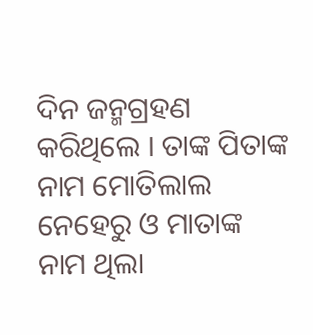ଦିନ ଜନ୍ମଗ୍ରହଣ କରିଥିଲେ । ତାଙ୍କ ପିତାଙ୍କ ନାମ ମୋତିଲାଲ ନେହେରୁ ଓ ମାତାଙ୍କ ନାମ ଥିଲା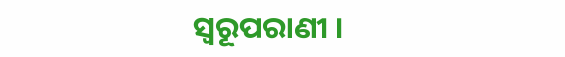ସ୍ୱରୂପରାଣୀ ।